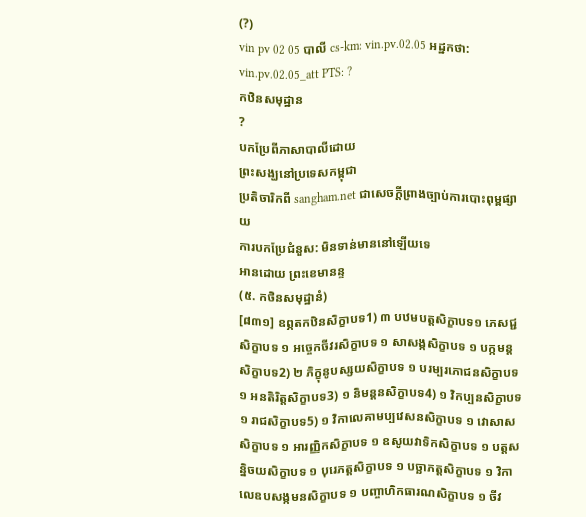(?)
vin pv 02 05 បាលី cs-km: vin.pv.02.05 អដ្ឋកថា: vin.pv.02.05_att PTS: ?
កឋិនសមុដ្ឋាន
?
បកប្រែពីភាសាបាលីដោយ
ព្រះសង្ឃនៅប្រទេសកម្ពុជា
ប្រតិចារិកពី sangham.net ជាសេចក្តីព្រាងច្បាប់ការបោះពុម្ពផ្សាយ
ការបកប្រែជំនួស: មិនទាន់មាននៅឡើយទេ
អានដោយ ព្រះខេមានន្ទ
(៥. កថិនសមុដ្ឋានំ)
[៨៣១] ឧព្ភតកឋិនសិក្ខាបទ1) ៣ បឋមបត្ដសិក្ខាបទ១ ភេសជ្ជសិក្ខាបទ ១ អច្ចេកចីវរសិក្ខាបទ ១ សាសង្កសិក្ខាបទ ១ បក្កមន្ដសិក្ខាបទ2) ២ ភិក្ខុនូបស្សយសិក្ខាបទ ១ បរម្បរភោជនសិក្ខាបទ ១ អនតិរិត្ដសិក្ខាបទ3) ១ និមន្ដនសិក្ខាបទ4) ១ វិកប្បនសិក្ខាបទ ១ រាជសិក្ខាបទ5) ១ វិកាលេគាមប្បវេសនសិក្ខាបទ ១ វោសាសសិក្ខាបទ ១ អារញ្ញិកសិក្ខាបទ ១ ឧសូយវាទិកសិក្ខាបទ ១ បត្ដសន្និចយសិក្ខាបទ ១ បុរេភត្ដសិក្ខាបទ ១ បច្ឆាភត្ដសិក្ខាបទ ១ វិកាលេឧបសង្កមនសិក្ខាបទ ១ បញ្ចាហិកធារណសិក្ខាបទ ១ ចីវ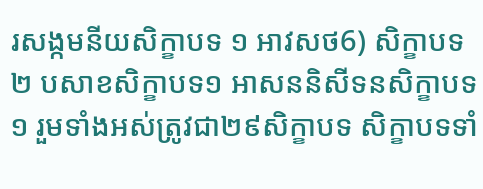រសង្កមនីយសិក្ខាបទ ១ អាវសថ6) សិក្ខាបទ២ បសាខសិក្ខាបទ១ អាសននិសីទនសិក្ខាបទ១ រួមទាំងអស់ត្រូវជា២៩សិក្ខាបទ សិក្ខាបទទាំ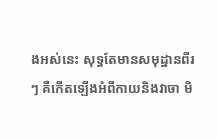ងអស់នេះ សុទ្ធតែមានសមុដ្ឋានពីរៗ គឺកើតឡើងអំពីកាយនិងវាចា មិ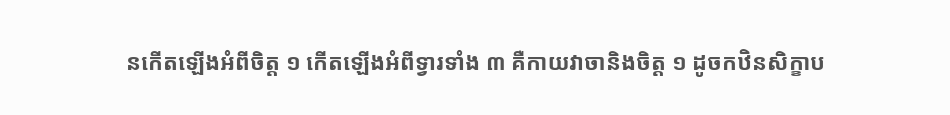នកើតឡើងអំពីចិត្ដ ១ កើតឡើងអំពីទ្វារទាំង ៣ គឺកាយវាចានិងចិត្ដ ១ ដូចកឋិនសិក្ខាប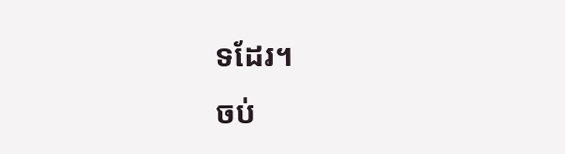ទដែរ។
ចប់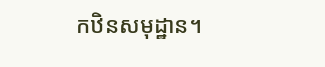កឋិនសមុដ្ឋាន។